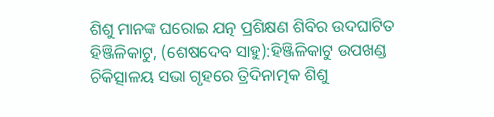ଶିଶୁ ମାନଙ୍କ ଘରୋଇ ଯତ୍ନ ପ୍ରଶିକ୍ଷଣ ଶିବିର ଉଦଘାଟିତ
ହିଞ୍ଜିଳିକାଟୁ, (ଶେଷଦେବ ସାହୁ):ହିଞ୍ଜିଳିକାଟୁ ଉପଖଣ୍ଡ ଚିକିତ୍ସାଳୟ ସଭା ଗୃହରେ ତ୍ରିଦିନାତ୍ମକ ଶିଶୁ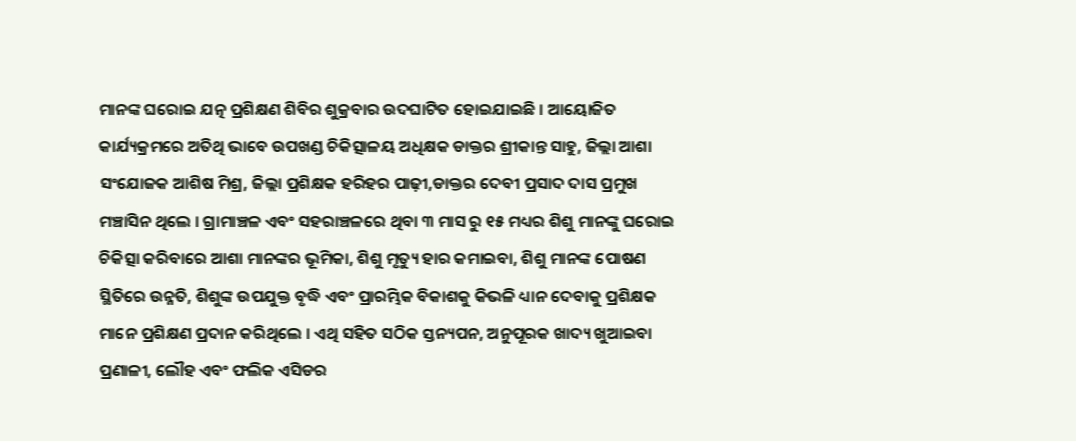ମାନଙ୍କ ଘରୋଇ ଯତ୍ନ ପ୍ରଶିକ୍ଷଣ ଶିବିର ଶୁକ୍ରବାର ଉଦଘାଟିତ ହୋଇଯାଇଛି । ଆୟୋଜିତ କାର୍ଯ୍ୟକ୍ରମରେ ଅତିଥି ଭାବେ ଉପଖଣ୍ଡ ଚିକିତ୍ସାଳୟ ଅଧିକ୍ଷକ ଡାକ୍ତର ଶ୍ରୀକାନ୍ତ ସାହୁ, ଜିଲ୍ଲା ଆଶା ସଂଯୋଜକ ଆଶିଷ ମିଶ୍ର, ଜିଲ୍ଲା ପ୍ରଶିକ୍ଷକ ହରିହର ପାଢ଼ୀ,ଡାକ୍ତର ଦେବୀ ପ୍ରସାଦ ଦାସ ପ୍ରମୁଖ ମଞ୍ଚାସିନ ଥିଲେ । ଗ୍ରାମାଞ୍ଚଳ ଏବଂ ସହରାଞ୍ଚଳରେ ଥିବା ୩ ମାସ ରୁ ୧୫ ମଧ୍ୟର ଶିଶୁ ମାନଙ୍କୁ ଘରୋଇ ଚିକିତ୍ସା କରିବାରେ ଆଶା ମାନଙ୍କର ଭୂମିକା, ଶିଶୁ ମୃତ୍ୟୁ ହାର କମାଇବା, ଶିଶୁ ମାନଙ୍କ ପୋଷଣ ସ୍ଥିତିରେ ଉନ୍ନତି, ଶିଶୁଙ୍କ ଉପଯୁକ୍ତ ବୃଦ୍ଧି ଏବଂ ପ୍ରାରମ୍ଭିକ ବିକାଶକୁ କିଭଳି ଧ୍ୟାନ ଦେବାକୁ ପ୍ରଶିକ୍ଷକ ମାନେ ପ୍ରଶିକ୍ଷଣ ପ୍ରଦାନ କରିଥିଲେ । ଏଥି ସହିତ ସଠିକ ସ୍ତନ୍ୟପନ, ଅନୁପୂରକ ଖାଦ୍ୟ ଖୁଆଇବା ପ୍ରଣାଳୀ, ଲୌହ ଏବଂ ଫଲିକ ଏସିଡର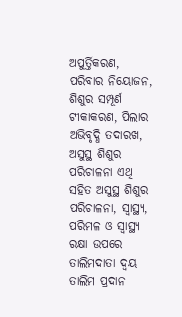ଅପୁର୍ତ୍ତିକରଣ, ପରିବାର ନିୟୋଜନ, ଶିଶୁର ସମ୍ପୂର୍ଣ ଟୀକାକରଣ, ପିଲାର ଅଭିବୃଦ୍ଧି ତଦାରଖ, ଅସୁସ୍ଥ ଶିଶୁର ପରିଚାଳନା ଏଥି ସହିତ ଅସୁସ୍ଥ ଶିଶୁର ପରିଚାଳନା, ସ୍ୱାସ୍ଥ୍ୟ, ପରିମଳ ଓ ସ୍ୱାସ୍ଥ୍ୟ ରକ୍ଷା ଉପରେ ତାଲିମଦାତା ଦ୍ୱୟ ତାଲିମ ପ୍ରଦାନ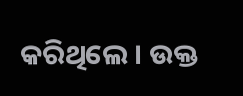କରିଥିଲେ । ଉକ୍ତ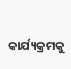କାର୍ଯ୍ୟକ୍ରମକୁ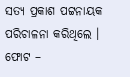ସତ୍ୟ ପ୍ରକାଶ ପଟ୍ଟନାୟକ ପରିଚାଳନା କରିଥିଲେ ।
ଫୋଟ –